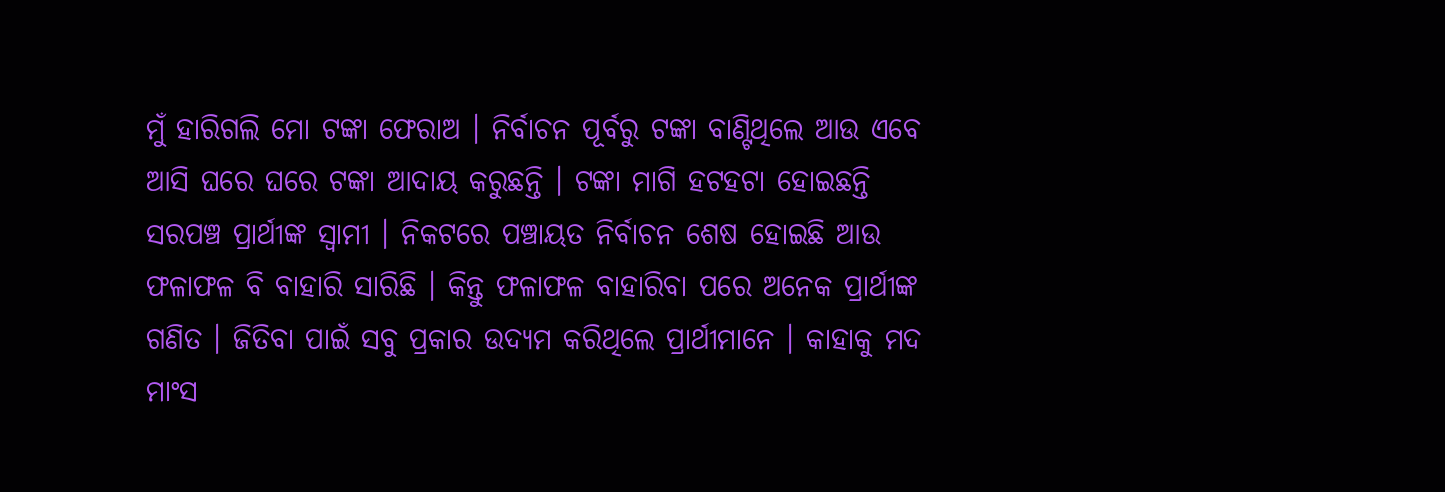ମୁଁ ହାରିଗଲି ମୋ ଟଙ୍କା ଫେରାଅ । ନିର୍ବାଚନ ପୂର୍ବରୁ ଟଙ୍କା ବାଣ୍ଟିଥିଲେ ଆଉ ଏବେ ଆସି ଘରେ ଘରେ ଟଙ୍କା ଆଦାୟ କରୁଛନ୍ତି । ଟଙ୍କା ମାଗି ହଟହଟା ହୋଇଛନ୍ତି ସରପଞ୍ଚ ପ୍ରାର୍ଥୀଙ୍କ ସ୍ଵାମୀ । ନିକଟରେ ପଞ୍ଚାୟତ ନିର୍ବାଚନ ଶେଷ ହୋଇଛି ଆଉ ଫଳାଫଳ ବି ବାହାରି ସାରିଛି । କିନ୍ତୁ ଫଳାଫଳ ବାହାରିବା ପରେ ଅନେକ ପ୍ରାର୍ଥୀଙ୍କ ଗଣିତ । ଜିତିବା ପାଇଁ ସବୁ ପ୍ରକାର ଉଦ୍ୟମ କରିଥିଲେ ପ୍ରାର୍ଥୀମାନେ । କାହାକୁ ମଦ ମାଂସ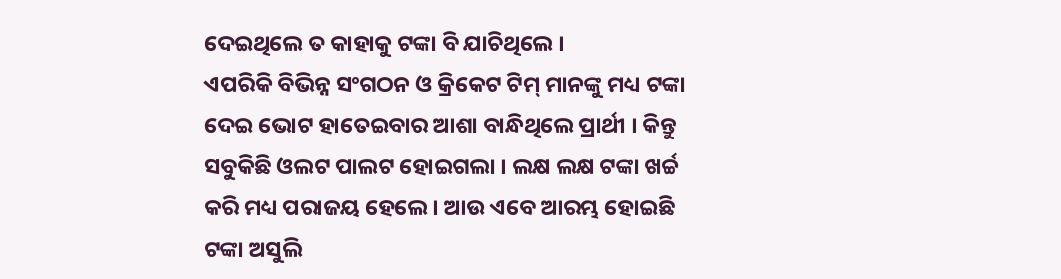ଦେଇଥିଲେ ତ କାହାକୁ ଟଙ୍କା ବି ଯାଚିଥିଲେ ।
ଏପରିକି ବିଭିନ୍ନ ସଂଗଠନ ଓ କ୍ରିକେଟ ଟିମ୍ ମାନଙ୍କୁ ମଧ୍ୟ ଟଙ୍କା ଦେଇ ଭୋଟ ହାତେଇବାର ଆଶା ବାନ୍ଧିଥିଲେ ପ୍ରାର୍ଥୀ । କିନ୍ତୁ ସବୁକିଛି ଓଲଟ ପାଲଟ ହୋଇଗଲା । ଲକ୍ଷ ଲକ୍ଷ ଟଙ୍କା ଖର୍ଚ୍ଚ କରି ମଧ୍ୟ ପରାଜୟ ହେଲେ । ଆଉ ଏବେ ଆରମ୍ଭ ହୋଇଛି ଟଙ୍କା ଅସୁଲି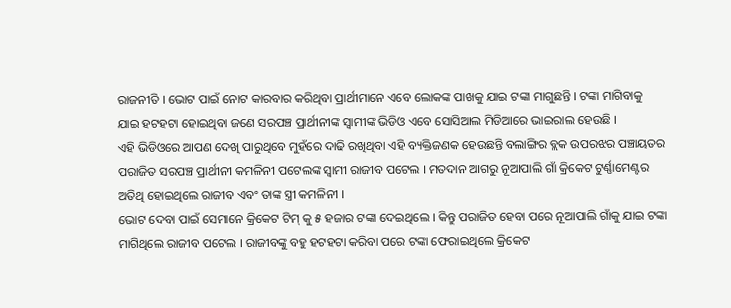ରାଜନୀତି । ଭୋଟ ପାଇଁ ନୋଟ କାରବାର କରିଥିବା ପ୍ରାର୍ଥୀମାନେ ଏବେ ଲୋକଙ୍କ ପାଖକୁ ଯାଇ ଟଙ୍କା ମାଗୁଛନ୍ତି । ଟଙ୍କା ମାଗିବାକୁ ଯାଇ ହଟହଟା ହୋଇଥିବା ଜଣେ ସରପଞ୍ଚ ପ୍ରାର୍ଥୀନୀଙ୍କ ସ୍ଵାମୀଙ୍କ ଭିଡିଓ ଏବେ ସୋସିଆଲ ମିଡିଆରେ ଭାଇରାଲ ହେଉଛି ।
ଏହି ଭିଡିଓରେ ଆପଣ ଦେଖି ପାରୁଥିବେ ମୁହଁରେ ଦାଢି ରଖିଥିବା ଏହି ବ୍ୟକ୍ତିଜଣକ ହେଉଛନ୍ତି ବଲାଙ୍ଗିର ବ୍ଲକ ଉପରଝର ପଞ୍ଚାୟତର ପରାଜିତ ସରପଞ୍ଚ ପ୍ରାର୍ଥୀନୀ କମଳିନୀ ପଟେଲଙ୍କ ସ୍ଵାମୀ ରାଜୀବ ପଟେଲ । ମତଦାନ ଆଗରୁ ନୂଆପାଲି ଗାଁ କ୍ରିକେଟ ଟୁର୍ଣ୍ଣାମେଣ୍ଟର ଅତିଥି ହୋଇଥିଲେ ରାଜୀବ ଏବଂ ତାଙ୍କ ସ୍ତ୍ରୀ କମଳିନୀ ।
ଭୋଟ ଦେବା ପାଇଁ ସେମାନେ କ୍ରିକେଟ ଟିମ୍ କୁ ୫ ହଜାର ଟଙ୍କା ଦେଇଥିଲେ । କିନ୍ତୁ ପରାଜିତ ହେବା ପରେ ନୂଆପାଲି ଗାଁକୁ ଯାଇ ଟଙ୍କା ମାଗିଥିଲେ ରାଜୀବ ପଟେଲ । ରାଜୀବଙ୍କୁ ବହୁ ହଟହଟା କରିବା ପରେ ଟଙ୍କା ଫେରାଇଥିଲେ କ୍ରିକେଟ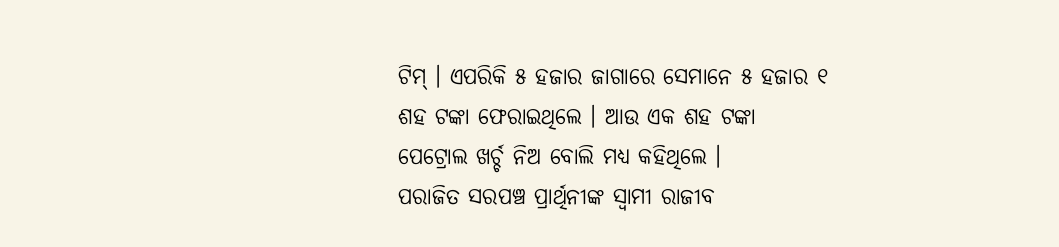ଟିମ୍ । ଏପରିକି ୫ ହଜାର ଜାଗାରେ ସେମାନେ ୫ ହଜାର ୧ ଶହ ଟଙ୍କା ଫେରାଇଥିଲେ । ଆଉ ଏକ ଶହ ଟଙ୍କା ପେଟ୍ରୋଲ ଖର୍ଚ୍ଚ ନିଅ ବୋଲି ମଧ୍ୟ କହିଥିଲେ ।
ପରାଜିତ ସରପଞ୍ଚ ପ୍ରାର୍ଥିନୀଙ୍କ ସ୍ଵାମୀ ରାଜୀବ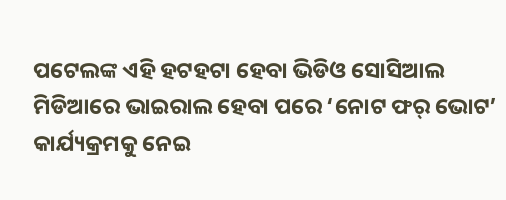ପଟେଲଙ୍କ ଏହି ହଟହଟା ହେବା ଭିଡିଓ ସୋସିଆଲ ମିଡିଆରେ ଭାଇରାଲ ହେବା ପରେ ‘ନୋଟ ଫର୍ ଭୋଟ’ କାର୍ଯ୍ୟକ୍ରମକୁ ନେଇ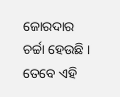ଜୋରଦାର ଚର୍ଚ୍ଚା ହେଉଛି । ତେବେ ଏହି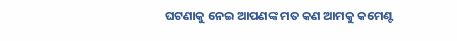ଘଟଣାକୁ ନେଇ ଆପଣଙ୍କ ମତ କଣ ଆମକୁ କମେଣ୍ଟ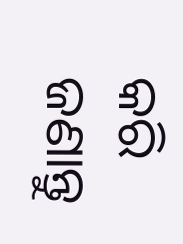କରି ଜଣାନ୍ତୁ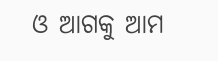ଓ ଆଗକୁ ଆମ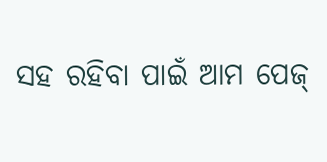ସହ ରହିବା ପାଇଁ ଆମ ପେଜ୍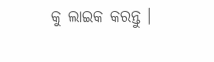କୁ ଲାଇକ କରନ୍ତୁ ।